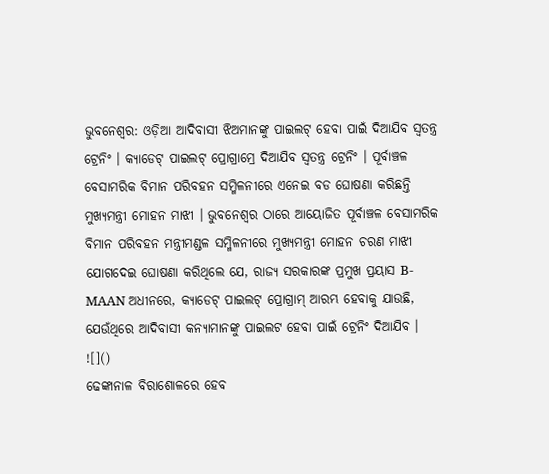ଭୁବନେଶ୍ଵର: ଓଡ଼ିଆ ଆଦିବାସୀ ଝିଅମାନଙ୍କୁ ପାଇଲଟ୍ ହେବା ପାଇଁ ଦିଆଯିବ ସ୍ୱତନ୍ତ୍ର ଟ୍ରେନିଂ । କ୍ୟାଡେଟ୍ ପାଇଲଟ୍ ପ୍ରୋଗ୍ରାମ୍ରେ ଦିଆଯିବ ସ୍ୱତନ୍ତ୍ର ଟ୍ରେନିଂ । ପୂର୍ବାଞ୍ଚଳ ବେସାମରିକ ବିମାନ ପରିବହନ ସମ୍ମିଳନୀରେ ଏନେଇ ବଡ ଘୋଷଣା କରିଛନ୍ତି ମୁଖ୍ୟମନ୍ତ୍ରୀ ମୋହନ ମାଝୀ । ଭୁବନେଶ୍ୱର ଠାରେ ଆୟୋଜିତ ପୂର୍ବାଞ୍ଚଳ ବେସାମରିକ ବିମାନ ପରିବହନ ମନ୍ତ୍ରୀମଣ୍ଡଳ ସମ୍ମିଳନୀରେ ମୁଖ୍ୟମନ୍ତ୍ରୀ ମୋହନ ଚରଣ ମାଝୀ ଯୋଗଦେଇ ଘୋଷଣା କରିଥିଲେ ଯେ, ରାଜ୍ୟ ସରକାରଙ୍କ ପ୍ରମୁଖ ପ୍ରୟାସ B-MAAN ଅଧୀନରେ, କ୍ୟାଡେଟ୍ ପାଇଲଟ୍ ପ୍ରୋଗ୍ରାମ୍ ଆରମ୍ଭ ହେବାକୁ ଯାଉଛି, ଯେଉଁଥିରେ ଆଦିବାସୀ କନ୍ୟାମାନଙ୍କୁ ପାଇଲଟ ହେବା ପାଇଁ ଟ୍ରେନିଂ ଦିଆଯିବ ।
![]()
ଢେଙ୍କାନାଳ ବିରାଶୋଳରେ ହେବ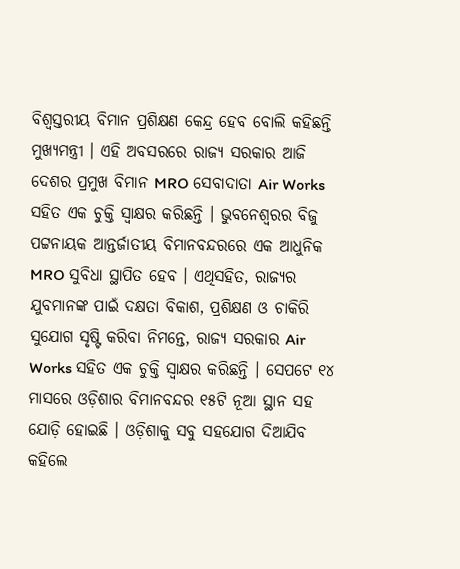ବିଶ୍ୱସ୍ତରୀୟ ବିମାନ ପ୍ରଶିକ୍ଷଣ କେନ୍ଦ୍ର ହେବ ବୋଲି କହିଛନ୍ତି ମୁଖ୍ୟମନ୍ତ୍ରୀ । ଏହି ଅବସରରେ ରାଜ୍ୟ ସରକାର ଆଜି ଦେଶର ପ୍ରମୁଖ ବିମାନ MRO ସେବାଦାତା Air Works ସହିତ ଏକ ଚୁକ୍ତି ସ୍ୱାକ୍ଷର କରିଛନ୍ତି । ଭୁବନେଶ୍ୱରର ବିଜୁ ପଟ୍ଟନାୟକ ଆନ୍ତର୍ଜାତୀୟ ବିମାନବନ୍ଦରରେ ଏକ ଆଧୁନିକ MRO ସୁବିଧା ସ୍ଥାପିତ ହେବ । ଏଥିସହିତ, ରାଜ୍ୟର ଯୁବମାନଙ୍କ ପାଇଁ ଦକ୍ଷତା ବିକାଶ, ପ୍ରଶିକ୍ଷଣ ଓ ଚାକିରି ସୁଯୋଗ ସୃଷ୍ଟି କରିବା ନିମନ୍ତେ, ରାଜ୍ୟ ସରକାର Air Works ସହିତ ଏକ ଚୁକ୍ତି ସ୍ୱାକ୍ଷର କରିଛନ୍ତି । ସେପଟେ ୧୪ ମାସରେ ଓଡ଼ିଶାର ବିମାନବନ୍ଦର ୧୫ଟି ନୂଆ ସ୍ଥାନ ସହ ଯୋଡ଼ି ହୋଇଛି । ଓଡ଼ିଶାକୁ ସବୁ ସହଯୋଗ ଦିଆଯିବ କହିଲେ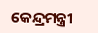କେନ୍ଦ୍ରମନ୍ତ୍ରୀ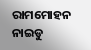ରାମମୋହନ ନାଇଡୁ